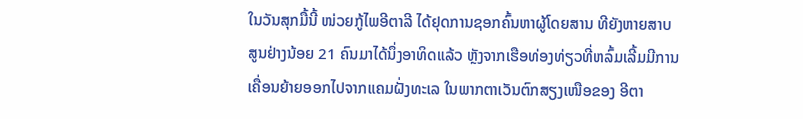ໃນວັນສຸກມື້ນີ້ ໜ່ວຍກູ້ໄພອີຕາລີ ໄດ້ຢຸດການຊອກຄົ້ນຫາຜູ້ໂດຍສານ ທີຍັງຫາຍສາບ
ສູນຢ່າງນ້ອຍ 21 ຄົນມາໄດ້ນຶ່ງອາທິດແລ້ວ ຫຼັງຈາກເຮືອທ່ອງທ່ຽວທີ່ຫລົ້ມເລີ້ມມີການ
ເຄື່ອນຍ້າຍອອກໄປຈາກແຄມຝັ່ງທະເລ ໃນພາກຕາເວັນຕົກສຽງເໜືອຂອງ ອີຕາ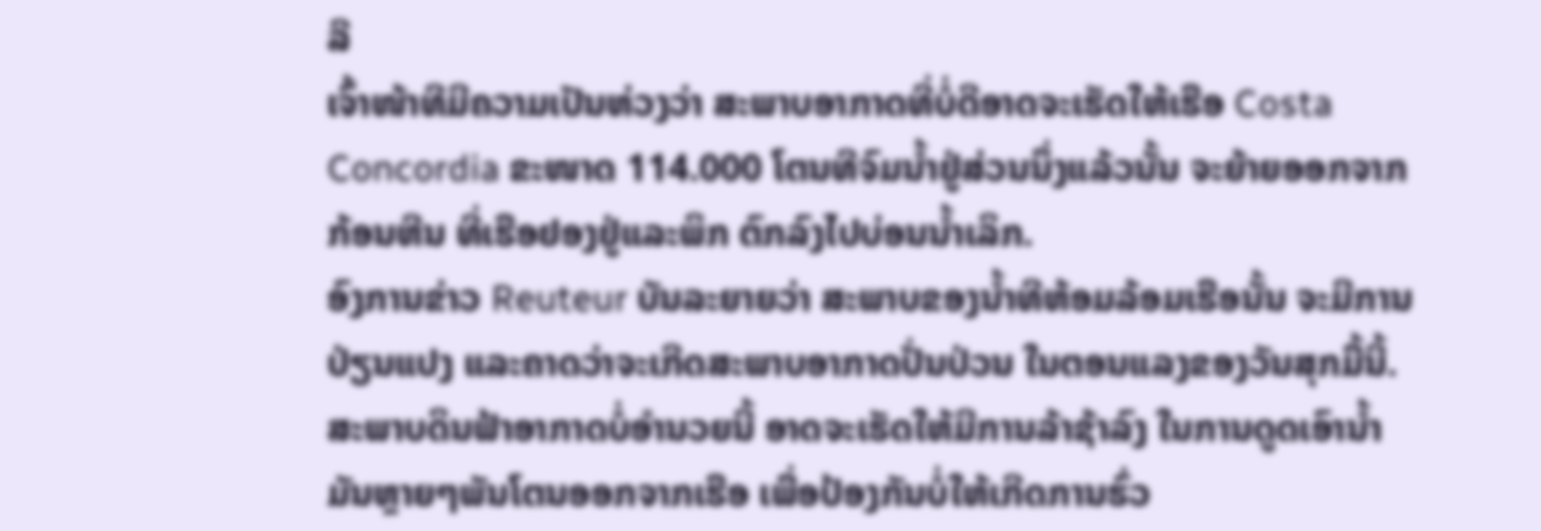ລີ
ເຈົ້າໜ້າທີມີຄວາມເປັນຫ່ວງວ່າ ສະພາບອາກາດທີ່ບໍ່ດີອາດຈະເຮັດໃຫ້ເຮືອ Costa
Concordia ຂະໜາດ 114.000 ໂຕນທີຈົມນໍ້າຢູ່ສ່ວນນຶ່ງແລ້ວນັ້ນ ຈະຍ້າຍອອກຈາກ
ກ້ອນຫີນ ທີ່ເຮືອຢອງຢູ່ແລະພິກ ຕົກລົງໄປບ່ອນນໍ້າເລິກ.
ອົງການຂ່າວ Reuteur ບັນລະຍາຍວ່າ ສະພາບຂອງນໍ້າທີຫ້ອມລ້ອມເຮືອນັ້ນ ຈະມີການ
ປ່ຽນແປງ ແລະຄາດວ່າຈະເກີດສະພາບອາກາດປັ່ນປ່ວນ ໃນຕອນແລງຂອງວັນສຸກມື້ນີ້.
ສະພາບດິນຟ້າອາກາດບໍ່ອໍານວຍນີ້ ອາດຈະເຮັດໃຫ້ມີການລ້າຊ້າລົງ ໃນການດູດເອົານໍ້າ
ມັນຫຼາຍໆພັນໂຕນອອກຈາກເຮືອ ເພື່ອປ້ອງກັນບໍ່ໃຫ້ເກີດການຮົ່ວ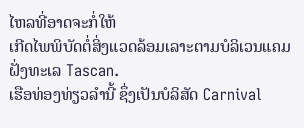ໄຫລທີ່ອາດຈະກໍ່ໃຫ້
ເກີດໄພພິບັດຕໍ່ສິ່ງແວດລ້ອມເລາະຕາມບໍລິເວນແຄມຝັ່ງທະເລ Tascan.
ເຮືອທ່ອງທ່ຽວລຳນີ້ ຊຶ່ງເປັນບໍລິສັດ Carnival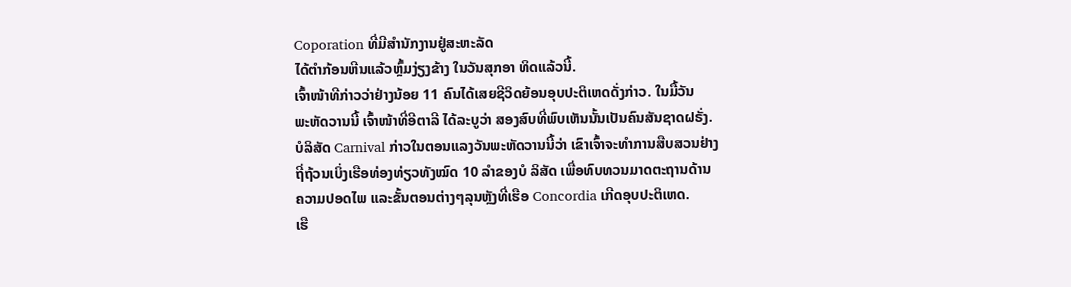Coporation ທີ່ມີສຳນັກງານຢູ່ສະຫະລັດ
ໄດ້ຕໍາກ້ອນຫີນແລ້ວຫຼົ້ມງ່ຽງຂ້າງ ໃນວັນສຸກອາ ທິດແລ້ວນີ້.
ເຈົ້າໜ້າທີກ່າວວ່າຢ່າງນ້ອຍ 11 ຄົນໄດ້ເສຍຊີວິດຍ້ອນອຸບປະຕິເຫດດັ່ງກ່າວ. ໃນມື້ວັນ
ພະຫັດວານນີ້ ເຈົ້າໜ້າທີ່ອີຕາລີ ໄດ້ລະບູວ່າ ສອງສົບທີ່ພົບເຫັນນັ້ນເປັນຄົນສັນຊາດຝຣັ່ງ.
ບໍລິສັດ Carnival ກ່າວໃນຕອນແລງວັນພະຫັດວານນີ້ວ່າ ເຂົາເຈົ້າຈະທໍາການສືບສວນຢ່າງ
ຖີ່ຖ້ວນເບິ່ງເຮືອທ່ອງທ່ຽວທັງໝົດ 10 ລໍາຂອງບໍ ລິສັດ ເພື່ອທົບທວນມາດຕະຖານດ້ານ
ຄວາມປອດໄພ ແລະຂັ້ນຕອນຕ່າງໆລຸນຫຼັງທີ່ເຮືອ Concordia ເກີດອຸບປະຕິເຫດ.
ເຮື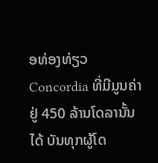ອທ່ອງທ່ຽວ Concordia ທີ່ມີມູນຄ່າຢູ່ 450 ລ້ານໂດລານັ້ນ ໄດ້ ບັນທຸກຜູ້ໂດ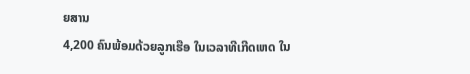ຍສານ
4,200 ຄົນພ້ອມດ້ວຍລູກເຮືອ ໃນເວລາທີເກີດເຫດ ໃນ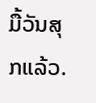ມື້ວັນສຸກແລ້ວ.